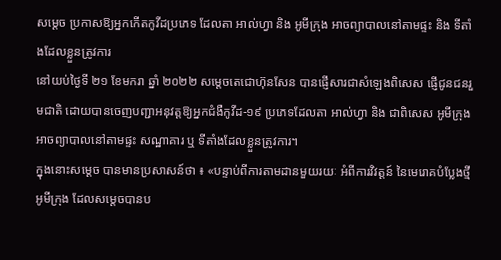សម្ដេច ប្រកាសឱ្យអ្នកកើតកូវីដប្រភេទ ដែលតា អាល់ហ្វា និង អូមីក្រុង អាចព្យាបាលនៅតាមផ្ទះ និង ទីតាំងដែលខ្លួនត្រូវការ
នៅយប់ថ្ងៃទី ២១ ខែមករា ឆ្នាំ ២០២២ សម្តេចតេជោហ៊ុនសែន បានផ្ញើសារជាសំឡេងពិសេស ផ្ញើជូនជនរួមជាតិ ដោយបានចេញបញ្ជាអនុវត្តឱ្យអ្នកជំងឺកូវីដ-១៩ ប្រភេទដែលតា អាល់ហ្វា និង ជាពិសេស អូមីក្រុង អាចព្យាបាលនៅតាមផ្ទះ សណ្ឋាគារ ឬ ទីតាំងដែលខ្លួនត្រូវការ។
ក្នុងនោះសម្ដេច បានមានប្រសាសន៍ថា ៖ «បន្ទាប់ពីការតាមដានមួយរយៈ អំពីការវិវត្តន៍ នៃមេរោគបំប្លែងថ្មី អូមីក្រុង ដែលសម្តេចបានប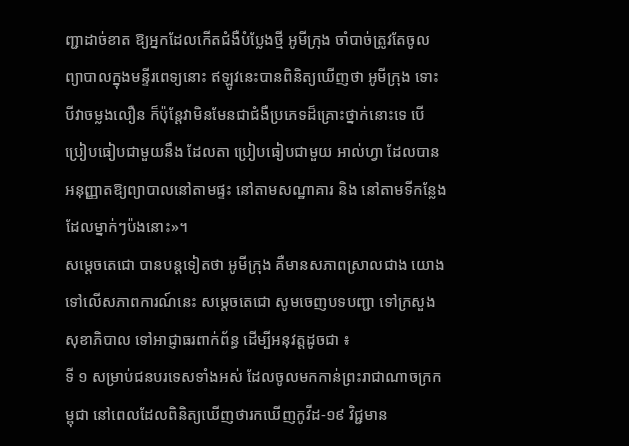ញ្ជាដាច់ខាត ឱ្យអ្នកដែលកើតជំងឺបំប្លែងថ្មី អូមីក្រុង ចាំបាច់ត្រូវតែចូលព្យាបាលក្នុងមន្ទីរពេទ្យនោះ ឥឡូវនេះបានពិនិត្យឃើញថា អូមីក្រុង ទោះបីវាចម្លងលឿន ក៏ប៉ុន្តែវាមិនមែនជាជំងឺប្រភេទដ៏គ្រោះថ្នាក់នោះទេ បើប្រៀបធៀបជាមួយនឹង ដែលតា ប្រៀបធៀបជាមួយ អាល់ហ្វា ដែលបានអនុញ្ញាតឱ្យព្យាបាលនៅតាមផ្ទះ នៅតាមសណ្ឋាគារ និង នៅតាមទីកន្លែងដែលម្នាក់ៗប៉ងនោះ»។
សម្តេចតេជោ បានបន្តទៀតថា អូមីក្រុង គឺមានសភាពស្រាលជាង យោងទៅលើសភាពការណ៍នេះ សម្តេចតេជោ សូមចេញបទបញ្ជា ទៅក្រសួងសុខាភិបាល ទៅអាជ្ញាធរពាក់ព័ន្ធ ដើម្បីអនុវត្តដូចជា ៖
ទី ១ សម្រាប់ជនបរទេសទាំងអស់ ដែលចូលមកកាន់ព្រះរាជាណាចក្រកម្ពុជា នៅពេលដែលពិនិត្យឃើញថារកឃើញកូវីដ-១៩ វិជ្ជមាន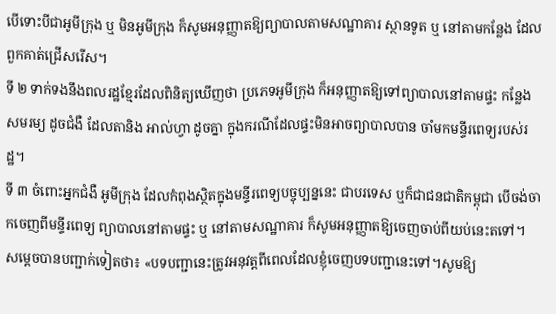បើទោះបីជាអូមីក្រុង ឬ មិនអូមីក្រុង ក៏សូមអនុញ្ញាតឱ្យព្យាបាលតាមសណ្ឋាគារ ស្ថានទូត ឬ នៅតាមកន្លែង ដែលពួកគាត់ជ្រើសរើស។
ទី ២ ទាក់ទងនឹងពលរដ្ឋខ្មែរដែលពិនិត្យឃើញថា ប្រភេទអូមីក្រុង ក៏អនុញ្ញាតឱ្យទៅព្យាបាលនៅតាមផ្ទះ កន្លែងសមរម្យ ដូចជំងឺ ដែលតានិង អាល់ហ្វា ដូចគ្នា ក្នុងករណីដែលផ្ទះមិនអាចព្យាបាលបាន ចាំមកមន្ទីរពេទ្យរបស់រដ្ឋ។
ទី ៣ ចំពោះអ្នកជំងឺ អូមីក្រុង ដែលកំពុងស្ថិតក្នុងមន្ទីរពេទ្យបច្ចុប្បន្ននេះ ជាបរទេស ឬក៏ជាជនជាតិកម្ពុជា បើចង់ចាកចេញពីមន្ទីរពេទ្យ ព្យាបាលនៅតាមផ្ទះ ឬ នៅតាមសណ្ឋាគារ ក៏សូមអនុញ្ញាតឱ្យចេញចាប់ពីយប់នេះតទៅ។
សម្ដេចបានបញ្ជាក់ទៀតថា៖ «បទបញ្ជានេះត្រូវអនុវត្តពីពេលដែលខ្ញុំចេញបទបញ្ជានេះទៅ។សូមឱ្យ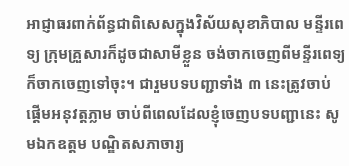អាជ្ញាធរពាក់ព័ន្ធជាពិសេសក្នុងវិស័យសុខាភិបាល មន្ទីរពេទ្យ ក្រុមគ្រួសារក៏ដូចជាសាមីខ្លួន ចង់ចាកចេញពីមន្ទីរពេទ្យក៏ចាកចេញទៅចុះ។ ជារួមបទបញ្ជាទាំង ៣ នេះត្រូវចាប់ផ្តើមអនុវត្តភ្លាម ចាប់ពីពេលដែលខ្ញុំចេញបទបញ្ជានេះ សូមឯកឧត្តម បណ្ឌិតសភាចារ្យ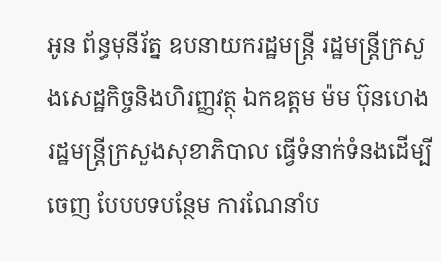អូន ព័ន្ធមុនីរ័ត្ន ឧបនាយករដ្ឋមន្រ្តី រដ្ឋមន្រ្តីក្រសួងសេដ្ឋកិច្ចនិងហិរញ្ញវត្ថុ ឯកឧត្តម ម៉ម ប៊ុនហេង រដ្ឋមន្រ្តីក្រសួងសុខាភិបាល ធ្វើទំនាក់ទំនងដើម្បីចេញ បែបបទបន្ថែម ការណែនាំប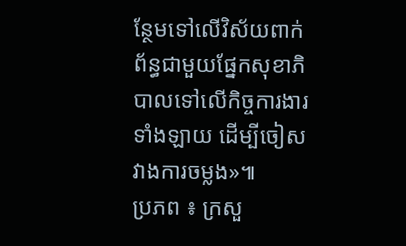ន្ថែមទៅលើវិស័យពាក់ព័ន្ធជាមួយផ្នែកសុខាភិបាលទៅលើកិច្ចការងារទាំងឡាយ ដើម្បីចៀសវាងការចម្លង»៕
ប្រភព ៖ ក្រសួ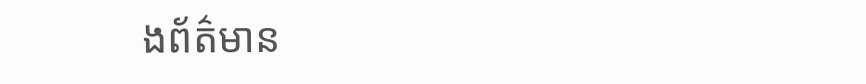ងព័ត៌មាន